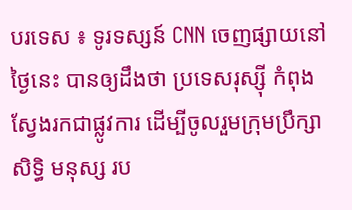បរទេស ៖ ទូរទស្សន៍ CNN ចេញផ្សាយនៅថ្ងៃនេះ បានឲ្យដឹងថា ប្រទេសរុស្ស៊ី កំពុងស្វែងរកជាផ្លូវការ ដើម្បីចូលរួមក្រុមប្រឹក្សាសិទ្ធិ មនុស្ស រប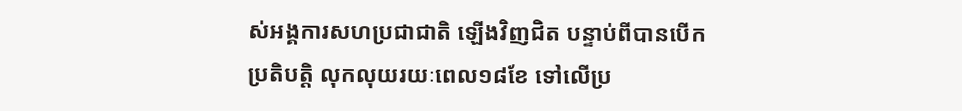ស់អង្គការសហប្រជាជាតិ ឡើងវិញជិត បន្ទាប់ពីបានបើកប្រតិបត្តិ លុកលុយរយៈពេល១៨ខែ ទៅលើប្រ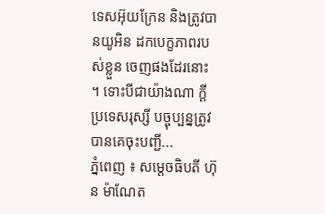ទេសអ៊ុយក្រែន និងត្រូវបានយូអិន ដកបេក្ខភាពរបស់ខ្លួន ចេញផងដែរនោះ ។ ទោះបីជាយ៉ាងណា ក្តីប្រទេសរុស្សី បច្ចុប្បន្នត្រូវបានគេចុះបញ្ជី...
ភ្នំពេញ ៖ សម្ដេចធិបតី ហ៊ុន ម៉ាណែត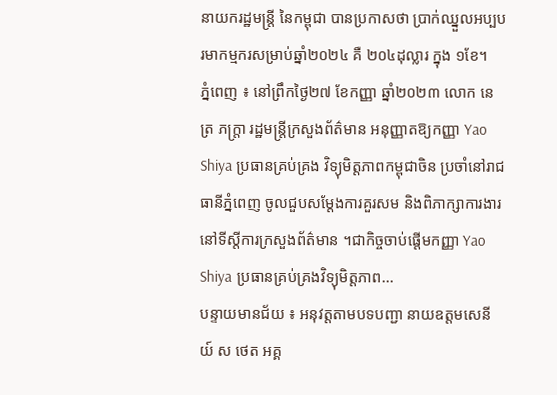នាយករដ្ឋមន្ដ្រី នៃកម្ពុជា បានប្រកាសថា ប្រាក់ឈ្នួលអប្បបរមាកម្មករសម្រាប់ឆ្នាំ២០២៤ គឺ ២០៤ដុល្លារ ក្នុង ១ខែ។
ភ្នំពេញ ៖ នៅព្រឹកថ្ងៃ២៧ ខែកញ្ញា ឆ្នាំ២០២៣ លោក នេត្រ ភក្រ្តា រដ្ឋមន្រ្តីក្រសួងព័ត៌មាន អនុញ្ញាតឱ្យកញ្ញា Yao Shiya ប្រធានគ្រប់គ្រង វិទ្យុមិត្តភាពកម្ពុជាចិន ប្រចាំនៅរាជធានីភ្នំពេញ ចូលជួបសម្តែងការគួរសម និងពិភាក្សាការងារ នៅទីស្តីការក្រសួងព័ត៌មាន ។ជាកិច្ចចាប់ផ្តើមកញ្ញា Yao Shiya ប្រធានគ្រប់គ្រងវិទ្យុមិត្តភាព...
បន្ទាយមានជ័យ ៖ អនុវត្តតាមបទបញ្ជា នាយឧត្តមសេនីយ៍ ស ថេត អគ្គ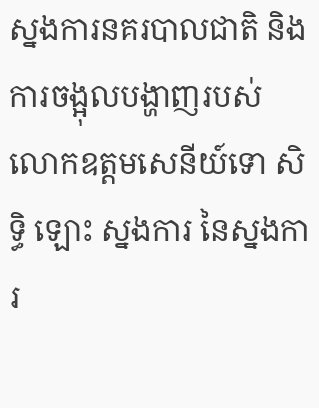ស្នងការនគរបាលជាតិ និង ការចង្អុលបង្ហាញរបស់ លោកឧត្តមសេនីយ៍ទោ សិទ្ធិ ឡោះ ស្នងការ នៃស្នងការ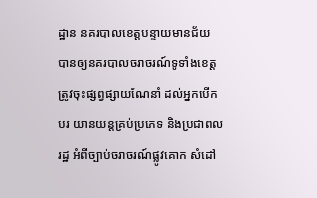ដ្ឋាន នគរបាលខេត្តបន្ទាយមានជ័យ បានឲ្យនគរបាលចរាចរណ៍ទូទាំងខេត្ត ត្រូវចុះផ្សព្វផ្សាយណែនាំ ដល់អ្នកបើកបរ យានយន្តគ្រប់ប្រភេទ និងប្រជាពលរដ្ឋ អំពីច្បាប់ចរាចរណ៍ផ្លូវគោក សំដៅ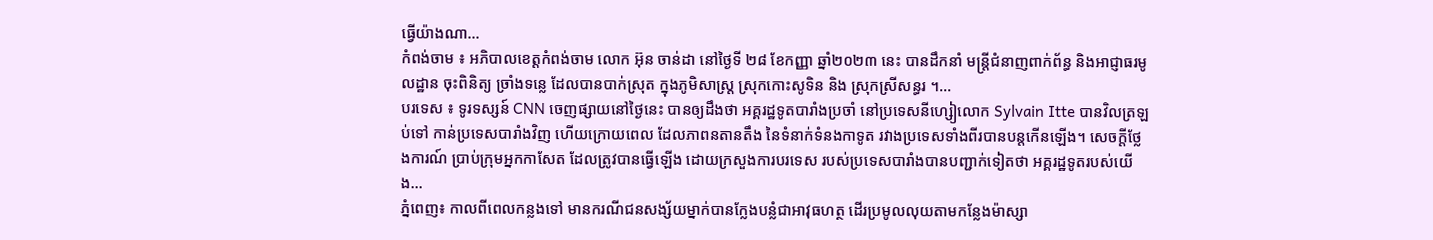ធ្វើយ៉ាងណា...
កំពង់ចាម ៖ អភិបាលខេត្តកំពង់ចាម លោក អ៊ុន ចាន់ដា នៅថ្ងៃទី ២៨ ខែកញ្ញា ឆ្នាំ២០២៣ នេះ បានដឹកនាំ មន្ត្រីជំនាញពាក់ព័ន្ធ និងអាជ្ញាធរមូលដ្ឋាន ចុះពិនិត្យ ច្រាំងទន្លេ ដែលបានបាក់ស្រុត ក្នុងភូមិសាស្ត្រ ស្រុកកោះសូទិន និង ស្រុកស្រីសន្ធរ ។...
បរទេស ៖ ទូរទស្សន៍ CNN ចេញផ្សាយនៅថ្ងៃនេះ បានឲ្យដឹងថា អគ្គរដ្ឋទូតបារាំងប្រចាំ នៅប្រទេសនីហ្សៀលោក Sylvain Itte បានវិលត្រឡប់ទៅ កាន់ប្រទេសបារាំងវិញ ហើយក្រោយពេល ដែលភាពនតានតឹង នៃទំនាក់ទំនងកាទូត រវាងប្រទេសទាំងពីរបានបន្តកើនឡើង។ សេចក្តីថ្លែងការណ៍ ប្រាប់ក្រុមអ្នកកាសែត ដែលត្រូវបានធ្វើឡើង ដោយក្រសួងការបរទេស របស់ប្រទេសបារាំងបានបញ្ជាក់ទៀតថា អគ្គរដ្ឋទូតរបស់យើង...
ភ្នំពេញ៖ កាលពីពេលកន្លងទៅ មានករណីជនសង្ស័យម្នាក់បានក្លែងបន្លំជាអាវុធហត្ថ ដើរប្រមូលលុយតាមកន្លែងម៉ាស្សា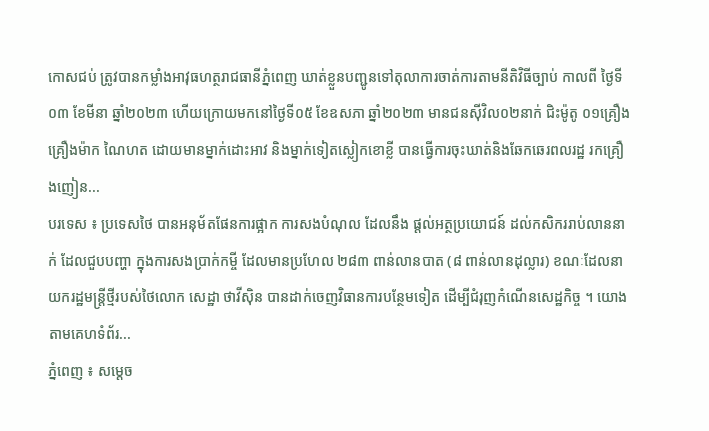កោសជប់ ត្រូវបានកម្លាំងអាវុធហត្ថរាជធានីភ្នំពេញ ឃាត់ខ្លួនបញ្ជូនទៅតុលាការចាត់ការតាមនីតិវិធីច្បាប់ កាលពី ថ្ងៃទី០៣ ខែមីនា ឆ្នាំ២០២៣ ហើយក្រោយមកនៅថ្ងៃទី០៥ ខែឧសភា ឆ្នាំ២០២៣ មានជនស៊ីវិល០២នាក់ ជិះម៉ូតូ ០១គ្រឿង គ្រឿងម៉ាក ណៃហត ដោយមានម្នាក់ដោះអាវ និងម្នាក់ទៀតស្លៀកខោខ្លី បានធ្វើការចុះឃាត់និងឆែកឆេរពលរដ្ឋ រកគ្រឿងញៀន...
បរទេស ៖ ប្រទេសថៃ បានអនុម័តផែនការផ្អាក ការសងបំណុល ដែលនឹង ផ្តល់អត្ថប្រយោជន៍ ដល់កសិកររាប់លាននាក់ ដែលជួបបញ្ហា ក្នុងការសងប្រាក់កម្ចី ដែលមានប្រហែល ២៨៣ ពាន់លានបាត (៨ ពាន់លានដុល្លារ) ខណៈដែលនាយករដ្ឋមន្រ្តីថ្មីរបស់ថៃលោក សេដ្ឋា ថាវីស៊ិន បានដាក់ចេញវិធានការបន្ថែមទៀត ដើម្បីជំរុញកំណើនសេដ្ឋកិច្ច ។ យោងតាមគេហទំព័រ...
ភ្នំពេញ ៖ សម្តេច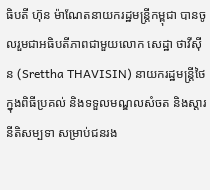ធិបតី ហ៊ុន ម៉ាណែតនាយករដ្ឋមន្រ្តីកម្ពុជា បានចូលរួមជាអធិបតីភាពជាមួយលោក សេដ្ឋា ថាវីស៊ីន (Srettha THAVISIN) នាយករដ្ឋមន្ដ្រីថៃ ក្នុងពិធីប្រគល់ និងទទួលមណ្ឌលសំចត និងស្តារនីតិសម្បទា សម្រាប់ជនរង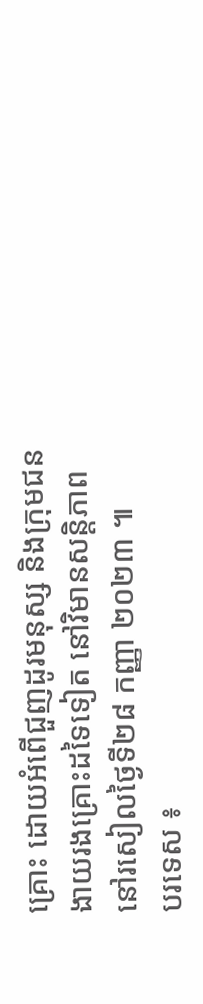គ្រោះ ដោយអំពើជួញដូរមនុស្ស និងក្រុមជនងាយរងគ្រោះដទៃទៀត នៅវិមានសន្តិភាព នៅរសៀលថ្ងៃទី២៨ កញ្ញា ២០២៣ ៕
បរទេស ៖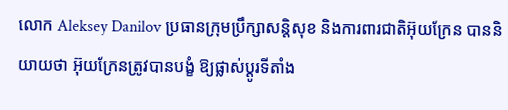លោក Aleksey Danilov ប្រធានក្រុមប្រឹក្សាសន្តិសុខ និងការពារជាតិអ៊ុយក្រែន បាននិយាយថា អ៊ុយក្រែនត្រូវបានបង្ខំ ឱ្យផ្លាស់ប្តូរទីតាំង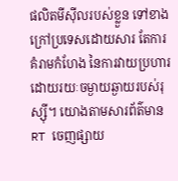ផលិតមីស៊ីលរបស់ខ្លួន ទៅខាងក្រៅប្រទេសដោយសារ តែការគំរាមកំហែង នៃការវាយប្រហារ ដោយរយៈចម្ងាយឆ្ងាយរបស់រុស្ស៊ី។ យោងតាមសារព័ត៌មាន RT ចេញផ្សាយ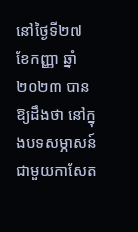នៅថ្ងៃទី២៧ ខែកញ្ញា ឆ្នាំ២០២៣ បានឱ្យដឹងថា នៅក្នុងបទសម្ភាសន៍ជាមួយកាសែត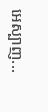អេស្បាញ...